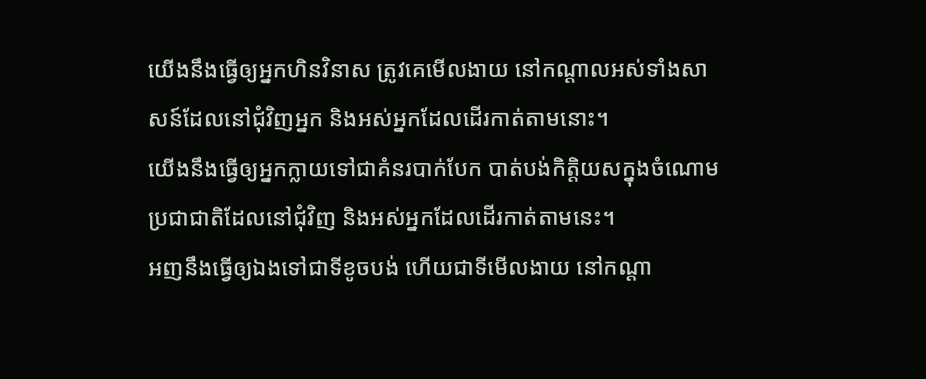យើងនឹងធ្វើឲ្យអ្នកហិនវិនាស ត្រូវគេមើលងាយ នៅកណ្ដាលអស់ទាំងសាសន៍ដែលនៅជុំវិញអ្នក និងអស់អ្នកដែលដើរកាត់តាមនោះ។
យើងនឹងធ្វើឲ្យអ្នកក្លាយទៅជាគំនរបាក់បែក បាត់បង់កិត្តិយសក្នុងចំណោមប្រជាជាតិដែលនៅជុំវិញ និងអស់អ្នកដែលដើរកាត់តាមនេះ។
អញនឹងធ្វើឲ្យឯងទៅជាទីខូចបង់ ហើយជាទីមើលងាយ នៅកណ្តា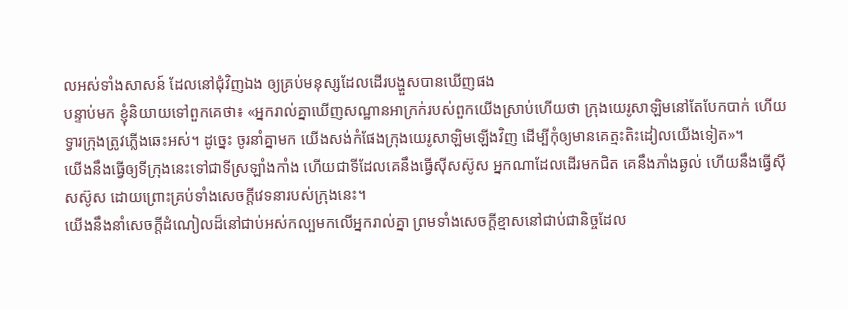លអស់ទាំងសាសន៍ ដែលនៅជុំវិញឯង ឲ្យគ្រប់មនុស្សដែលដើរបង្ហួសបានឃើញផង
បន្ទាប់មក ខ្ញុំនិយាយទៅពួកគេថា៖ «អ្នករាល់គ្នាឃើញសណ្ឋានអាក្រក់របស់ពួកយើងស្រាប់ហើយថា ក្រុងយេរូសាឡិមនៅតែបែកបាក់ ហើយទ្វារក្រុងត្រូវភ្លើងឆេះអស់។ ដូច្នេះ ចូរនាំគ្នាមក យើងសង់កំផែងក្រុងយេរូសាឡិមឡើងវិញ ដើម្បីកុំឲ្យមានគេត្មះតិះដៀលយើងទៀត»។
យើងនឹងធ្វើឲ្យទីក្រុងនេះទៅជាទីស្រឡាំងកាំង ហើយជាទីដែលគេនឹងធ្វើស៊ីសស៊ូស អ្នកណាដែលដើរមកជិត គេនឹងភាំងឆ្ងល់ ហើយនឹងធ្វើស៊ីសស៊ូស ដោយព្រោះគ្រប់ទាំងសេចក្ដីវេទនារបស់ក្រុងនេះ។
យើងនឹងនាំសេចក្ដីដំណៀលដ៏នៅជាប់អស់កល្បមកលើអ្នករាល់គ្នា ព្រមទាំងសេចក្ដីខ្មាសនៅជាប់ជានិច្ចដែល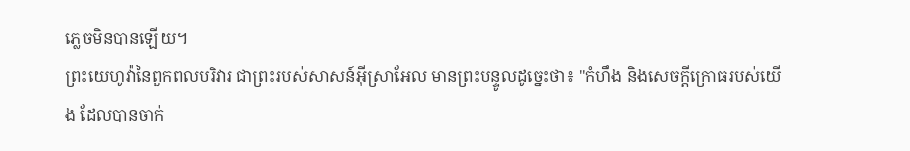ភ្លេចមិនបានឡើយ។
ព្រះយេហូវ៉ានៃពួកពលបរិវារ ជាព្រះរបស់សាសន៍អ៊ីស្រាអែល មានព្រះបន្ទូលដូច្នេះថា៖ "កំហឹង និងសេចក្ដីក្រោធរបស់យើង ដែលបានចាក់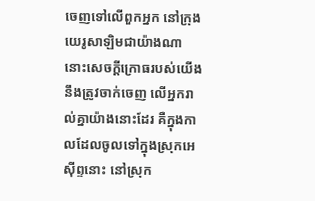ចេញទៅលើពួកអ្នក នៅក្រុងយេរូសាឡិមជាយ៉ាងណា នោះសេចក្ដីក្រោធរបស់យើង នឹងត្រូវចាក់ចេញ លើអ្នករាល់គ្នាយ៉ាងនោះដែរ គឺក្នុងកាលដែលចូលទៅក្នុងស្រុកអេស៊ីព្ទនោះ នៅស្រុក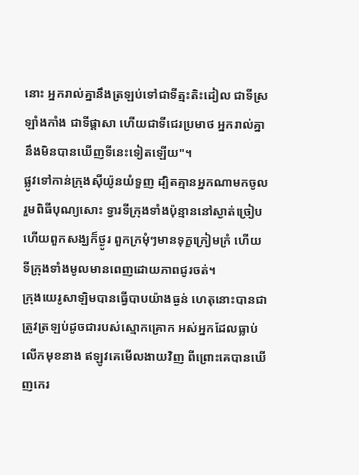នោះ អ្នករាល់គ្នានឹងត្រឡប់ទៅជាទីត្មះតិះដៀល ជាទីស្រឡាំងកាំង ជាទីផ្ដាសា ហើយជាទីជេរប្រមាថ អ្នករាល់គ្នានឹងមិនបានឃើញទីនេះទៀតឡើយ"។
ផ្លូវទៅកាន់ក្រុងស៊ីយ៉ូនយំទួញ ដ្បិតគ្មានអ្នកណាមកចូលរួមពិធីបុណ្យសោះ ទ្វារទីក្រុងទាំងប៉ុន្មាននៅស្ងាត់ច្រៀប ហើយពួកសង្ឃក៏ថ្ងូរ ពួកក្រមុំៗមានទុក្ខក្រៀមក្រំ ហើយទីក្រុងទាំងមូលមានពេញដោយភាពជូរចត់។
ក្រុងយេរូសាឡិមបានធ្វើបាបយ៉ាងធ្ងន់ ហេតុនោះបានជាត្រូវត្រឡប់ដូចជារបស់ស្មោកគ្រោក អស់អ្នកដែលធ្លាប់លើកមុខនាង ឥឡូវគេមើលងាយវិញ ពីព្រោះគេបានឃើញកេរ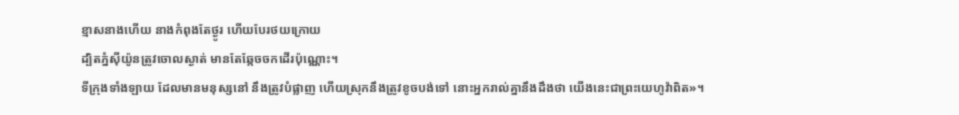ខ្មាសនាងហើយ នាងកំពុងតែថ្ងូរ ហើយបែរថយក្រោយ
ដ្បិតភ្នំស៊ីយ៉ូនត្រូវចោលស្ងាត់ មានតែឆ្កែចចកដើរប៉ុណ្ណោះ។
ទីក្រុងទាំងឡាយ ដែលមានមនុស្សនៅ នឹងត្រូវបំផ្លាញ ហើយស្រុកនឹងត្រូវខូចបង់ទៅ នោះអ្នករាល់គ្នានឹងដឹងថា យើងនេះជាព្រះយេហូវ៉ាពិត»។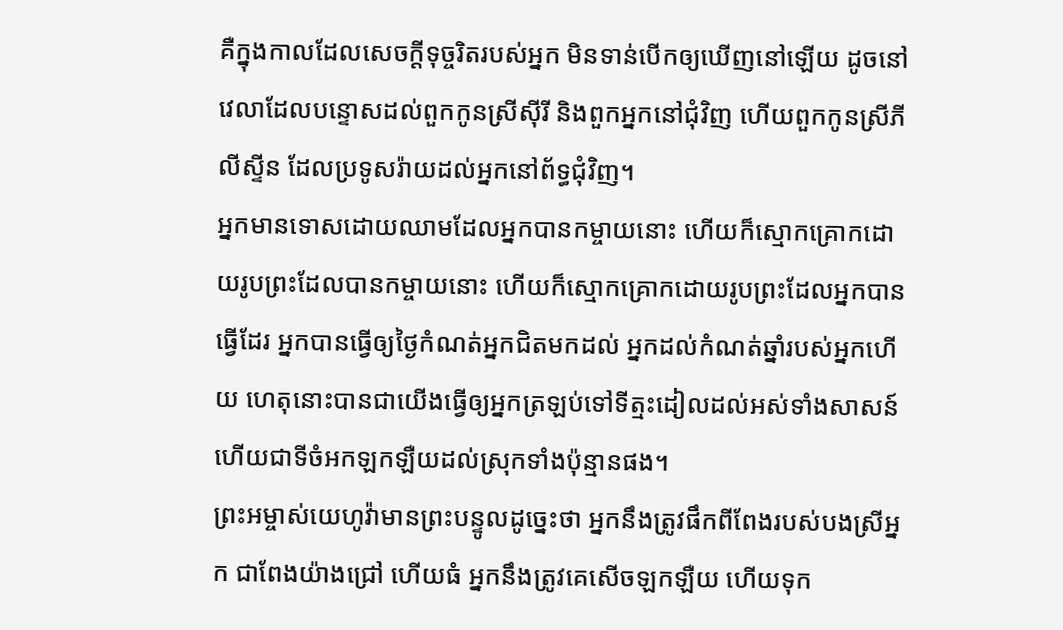គឺក្នុងកាលដែលសេចក្ដីទុច្ចរិតរបស់អ្នក មិនទាន់បើកឲ្យឃើញនៅឡើយ ដូចនៅវេលាដែលបន្ទោសដល់ពួកកូនស្រីស៊ីរី និងពួកអ្នកនៅជុំវិញ ហើយពួកកូនស្រីភីលីស្ទីន ដែលប្រទូសរ៉ាយដល់អ្នកនៅព័ទ្ធជុំវិញ។
អ្នកមានទោសដោយឈាមដែលអ្នកបានកម្ចាយនោះ ហើយក៏ស្មោកគ្រោកដោយរូបព្រះដែលបានកម្ចាយនោះ ហើយក៏ស្មោកគ្រោកដោយរូបព្រះដែលអ្នកបានធ្វើដែរ អ្នកបានធ្វើឲ្យថ្ងៃកំណត់អ្នកជិតមកដល់ អ្នកដល់កំណត់ឆ្នាំរបស់អ្នកហើយ ហេតុនោះបានជាយើងធ្វើឲ្យអ្នកត្រឡប់ទៅទីត្មះដៀលដល់អស់ទាំងសាសន៍ ហើយជាទីចំអកឡកឡឺយដល់ស្រុកទាំងប៉ុន្មានផង។
ព្រះអម្ចាស់យេហូវ៉ាមានព្រះបន្ទូលដូច្នេះថា អ្នកនឹងត្រូវផឹកពីពែងរបស់បងស្រីអ្នក ជាពែងយ៉ាងជ្រៅ ហើយធំ អ្នកនឹងត្រូវគេសើចឡកឡឺយ ហើយទុក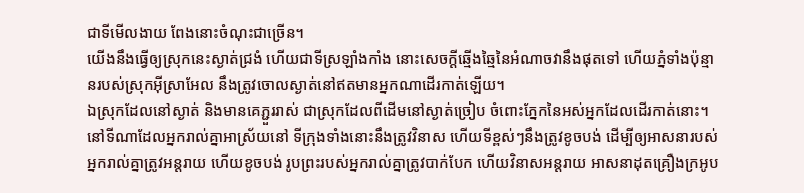ជាទីមើលងាយ ពែងនោះចំណុះជាច្រើន។
យើងនឹងធ្វើឲ្យស្រុកនេះស្ងាត់ជ្រងំ ហើយជាទីស្រឡាំងកាំង នោះសេចក្ដីឆ្មើងឆ្មៃនៃអំណាចវានឹងផុតទៅ ហើយភ្នំទាំងប៉ុន្មានរបស់ស្រុកអ៊ីស្រាអែល នឹងត្រូវចោលស្ងាត់នៅឥតមានអ្នកណាដើរកាត់ឡើយ។
ឯស្រុកដែលនៅស្ងាត់ និងមានគេភ្ជួររាស់ ជាស្រុកដែលពីដើមនៅស្ងាត់ច្រៀប ចំពោះភ្នែកនៃអស់អ្នកដែលដើរកាត់នោះ។
នៅទីណាដែលអ្នករាល់គ្នាអាស្រ័យនៅ ទីក្រុងទាំងនោះនឹងត្រូវវិនាស ហើយទីខ្ពស់ៗនឹងត្រូវខូចបង់ ដើម្បីឲ្យអាសនារបស់អ្នករាល់គ្នាត្រូវអន្តរាយ ហើយខូចបង់ រូបព្រះរបស់អ្នករាល់គ្នាត្រូវបាក់បែក ហើយវិនាសអន្តរាយ អាសនាដុតគ្រឿងក្រអូប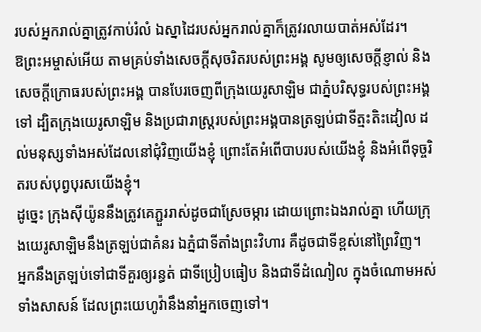របស់អ្នករាល់គ្នាត្រូវកាប់រំលំ ឯស្នាដៃរបស់អ្នករាល់គ្នាក៏ត្រូវរលាយបាត់អស់ដែរ។
ឱព្រះអម្ចាស់អើយ តាមគ្រប់ទាំងសេចក្ដីសុចរិតរបស់ព្រះអង្គ សូមឲ្យសេចក្ដីខ្ញាល់ និងសេចក្ដីក្រោធរបស់ព្រះអង្គ បានបែរចេញពីក្រុងយេរូសាឡិម ជាភ្នំបរិសុទ្ធរបស់ព្រះអង្គទៅ ដ្បិតក្រុងយេរូសាឡិម និងប្រជារាស្ត្ររបស់ព្រះអង្គបានត្រឡប់ជាទីត្មះតិះដៀល ដល់មនុស្សទាំងអស់ដែលនៅជុំវិញយើងខ្ញុំ ព្រោះតែអំពើបាបរបស់យើងខ្ញុំ និងអំពើទុច្ចរិតរបស់បុព្វបុរសយើងខ្ញុំ។
ដូច្នេះ ក្រុងស៊ីយ៉ូននឹងត្រូវគេភ្ជួររាស់ដូចជាស្រែចម្ការ ដោយព្រោះឯងរាល់គ្នា ហើយក្រុងយេរូសាឡិមនឹងត្រឡប់ជាគំនរ ឯភ្នំជាទីតាំងព្រះវិហារ គឺដូចជាទីខ្ពស់នៅព្រៃវិញ។
អ្នកនឹងត្រឡប់ទៅជាទីគួរឲ្យរន្ធត់ ជាទីប្រៀបធៀប និងជាទីដំណៀល ក្នុងចំណោមអស់ទាំងសាសន៍ ដែលព្រះយេហូវ៉ានឹងនាំអ្នកចេញទៅ។